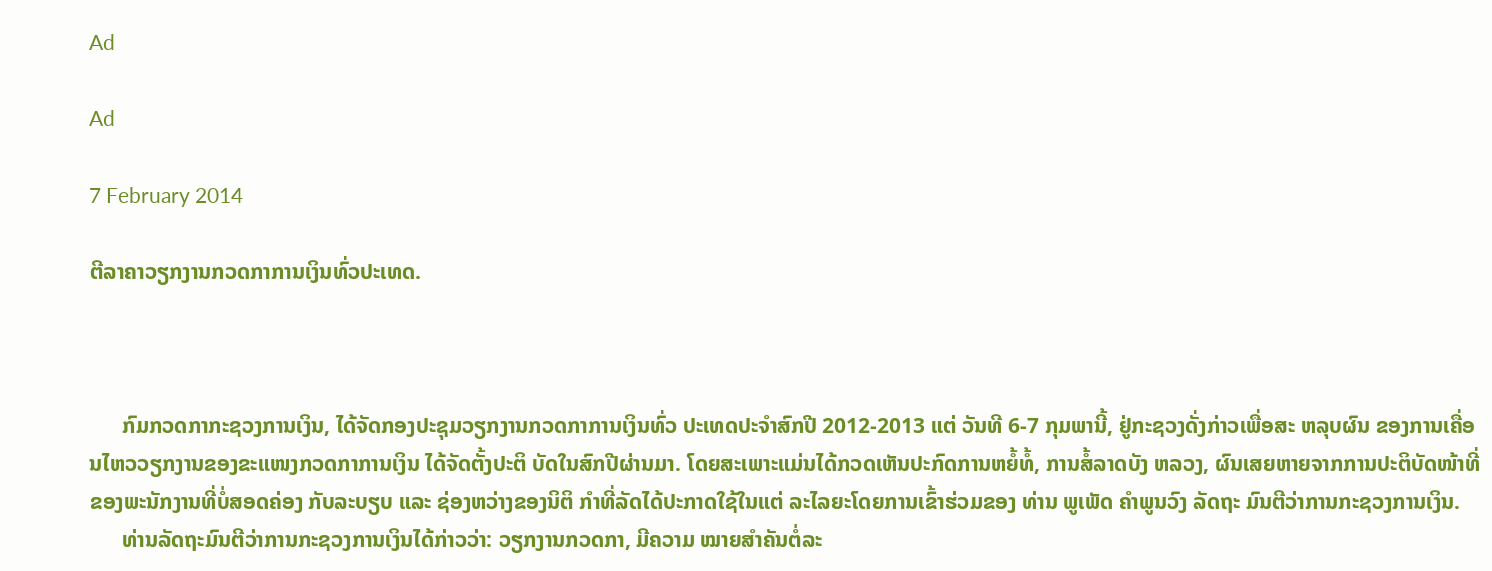Ad

Ad

7 February 2014

ຕີລາຄາວຽກງານກວດກາການເງິນທົ່ວປະເທດ.



      ກົມກວດກາກະຊວງການເງິນ, ໄດ້ຈັດກອງປະຊຸມວຽກງານກວດກາການເງິນທົ່ວ ປະເທດປະຈຳສົກປີ 2012-2013 ແຕ່ ວັນທີ 6-7 ກຸມພານີ້, ຢູ່ກະຊວງດັ່ງກ່າວເພື່ອສະ ຫລຸບຜົນ ຂອງການເຄື່ອນໄຫວວຽກງານຂອງຂະແໜງກວດກາການເງິນ ໄດ້ຈັດຕັ້ງປະຕິ ບັດໃນສົກປີຜ່ານມາ. ໂດຍສະເພາະແມ່ນໄດ້ກວດເຫັນປະກົດການຫຍໍ້ທໍ້, ການສໍ້ລາດບັງ ຫລວງ, ຜົນເສຍຫາຍຈາກການປະຕິບັດໜ້າທີ່ຂອງພະນັກງານທີ່ບໍ່ສອດຄ່ອງ ກັບລະບຽບ ແລະ ຊ່ອງຫວ່າງຂອງນິຕິ ກຳທີ່ລັດໄດ້ປະກາດໃຊ້ໃນແຕ່ ລະໄລຍະໂດຍການເຂົ້າຮ່ວມຂອງ ທ່ານ ພູເພັດ ຄຳພູນວົງ ລັດຖະ ມົນຕີວ່າການກະຊວງການເງິນ.
      ທ່ານລັດຖະມົນຕີວ່າການກະຊວງການເງິນໄດ້ກ່າວວ່າ: ວຽກງານກວດກາ, ມີຄວາມ ໝາຍສຳຄັນຕໍ່ລະ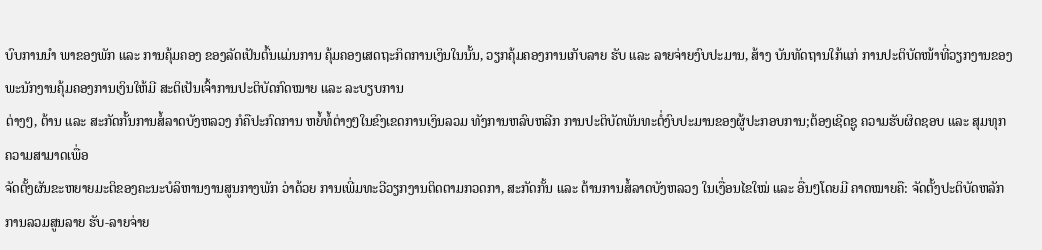ບົບການນຳ ພາຂອງພັກ ແລະ ການຄຸ້ມຄອງ ຂອງລັດເປັນຕົ້ນແມ່ນການ ຄຸ້ມຄອງເສດຖະກິດການເງິນໃນນັ້ນ, ວຽກຄຸ້ມຄອງການເກັບລາຍ ຮັບ ແລະ ລາຍຈ່າຍງົບປະມານ, ສ້າງ ບັນທັດຖານໃກ້ແກ່ ການປະຕິບັດໜ້າທີ່ວຽກງານຂອງພະນັກງານຄຸ້ມຄອງການເງິນໃຫ້ມີ ສະຕິເປັນເຈົ້າການປະຕິບັດກົດໝາຍ ແລະ ລະບຽບການ
ຕ່າງໆ, ຕ້ານ ແລະ ສະກັດກັ້ນການສໍ້ລາດບັງຫລວງ ກໍຄືປະກົດການ ຫຍໍ້ທໍ້ຕ່າງໆໃນຂົງເຂດການເງິນລວມ ທັງການຫລົບຫລີກ ການປະຕິບັດພັນທະຕໍ່ງົບປະມານຂອງຜູ້ປະກອບການ;ຕ້ອງເຊີດຊູ ຄວາມຮັບຜິດຊອບ ແລະ ສຸມທຸກຄວາມສາມາດເພື່ອ
ຈັດຕັ້ງຜັນຂະຫຍາຍມະຕິຂອງຄະນະບໍລິຫານງານສູນກາງພັກ ວ່າດ້ວຍ ການເພີ່ມທະວີວຽກງານຕິດຕາມກວດກາ, ສະກັດກັ້ນ ແລະ ຕ້ານການສໍ້ລາດບັງຫລວງ ໃນເງື່ອນໄຂໃໝ່ ແລະ ອື່ນໆໂດຍມີ ຄາດໝາຍຄື: ຈັດຕັ້ງປະຕິບັດຫລັກການລວມສູນລາຍ ຮັບ-ລາຍຈ່າຍ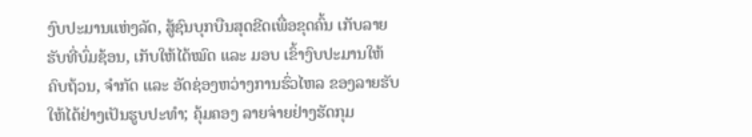ງົບປະມານແຫ່ງລັດ, ສູ້ຊົນບຸກບືນສຸດຂີດເພື່ອຂຸດຄົ້ນ ເກັບລາຍຮັບທີ່ບົ່ມຊ້ອນ, ເກັບໃຫ້ໄດ້ໝົດ ແລະ ມອບ ເຂົ້າງົບປະມານໃຫ້ຄົບຖ້ວນ, ຈຳກັດ ແລະ ອັດຊ່ອງຫວ່າງການຮົ່ວໄຫລ ຂອງລາຍຮັບໃຫ້ໄດ້ຢ່າງເປັນຮູບປະທຳ; ຄຸ້ມຄອງ ລາຍຈ່າຍຢ່າງຮັດກຸມ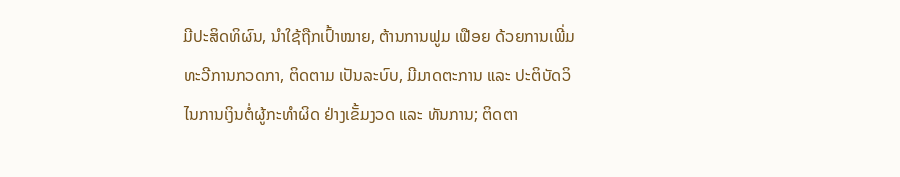ມີປະສິດທິຜົນ, ນຳໃຊ້ຖືກເປົ້າໝາຍ, ຕ້ານການຟູມ ເຟືອຍ ດ້ວຍການເພີ່ມທະວີການກວດກາ, ຕິດຕາມ ເປັນລະບົບ, ມີມາດຕະການ ແລະ ປະຕິບັດວິໄນການເງິນຕໍ່ຜູ້ກະທຳຜິດ ຢ່າງເຂັ້ມງວດ ແລະ ທັນການ; ຕິດຕາ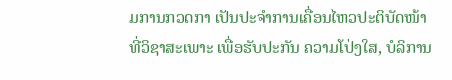ມການກວດກາ ເປັນປະຈຳການເຄື່ອນໄຫວປະຕິບັດໜ້າທີ່ວິຊາສະເພາະ ເພື່ອຮັບປະກັນ ຄວາມໂປ່ງໃສ, ບໍລິການ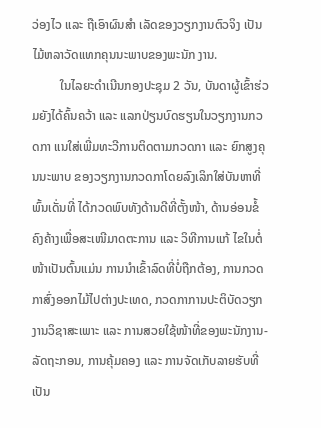ວ່ອງໄວ ແລະ ຖືເອົາຜົນສຳ ເລັດຂອງວຽກງານຕົວຈິງ ເປັນໄມ້ຫລາວັດແທກຄຸນນະພາບຂອງພະນັກ ງານ.
         ໃນໄລຍະດຳເນີນກອງປະຊຸມ 2 ວັນ, ບັນດາຜູ້ເຂົ້າຮ່ວມຍັງໄດ້ຄົ້ນຄວ້າ ແລະ ແລກປ່ຽນບົດຮຽນໃນວຽກງານກວດກາ ແນໃສ່ເພີ່ມທະວີການຕິດຕາມກວດກາ ແລະ ຍົກສູງຄຸນນະພາບ ຂອງວຽກງານກວດກາໂດຍລົງເລິກໃສ່ບັນຫາທີ່ພົ້ນເດັ່ນທີ່ ໄດ້ກວດພົບທັງດ້ານດີທີ່ຕັ້ງໜ້າ, ດ້ານອ່ອນຂໍ້ຄົງຄ້າງເພື່ອສະເໜີມາດຕະການ ແລະ ວິທີການແກ້ ໄຂໃນຕໍ່ໜ້າເປັນຕົ້ນແມ່ນ ການນຳເຂົ້າລົດທີ່ບໍ່ຖືກຕ້ອງ, ການກວດກາສົ່ງອອກໄມ້ໄປຕ່າງປະເທດ, ກວດກາການປະຕິບັດວຽກງານວິຊາສະເພາະ ແລະ ການສວຍໃຊ້ໜ້າທີ່ຂອງພະນັກງານ-ລັດຖະກອນ, ການຄຸ້ມຄອງ ແລະ ການຈັດເກັບລາຍຮັບທີ່ເປັນ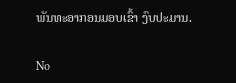ພັນທະອາກອນມອບເຂົ້າ ງົບປະມານ.

No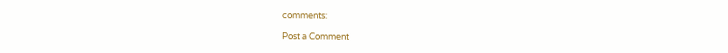comments:

Post a Comment